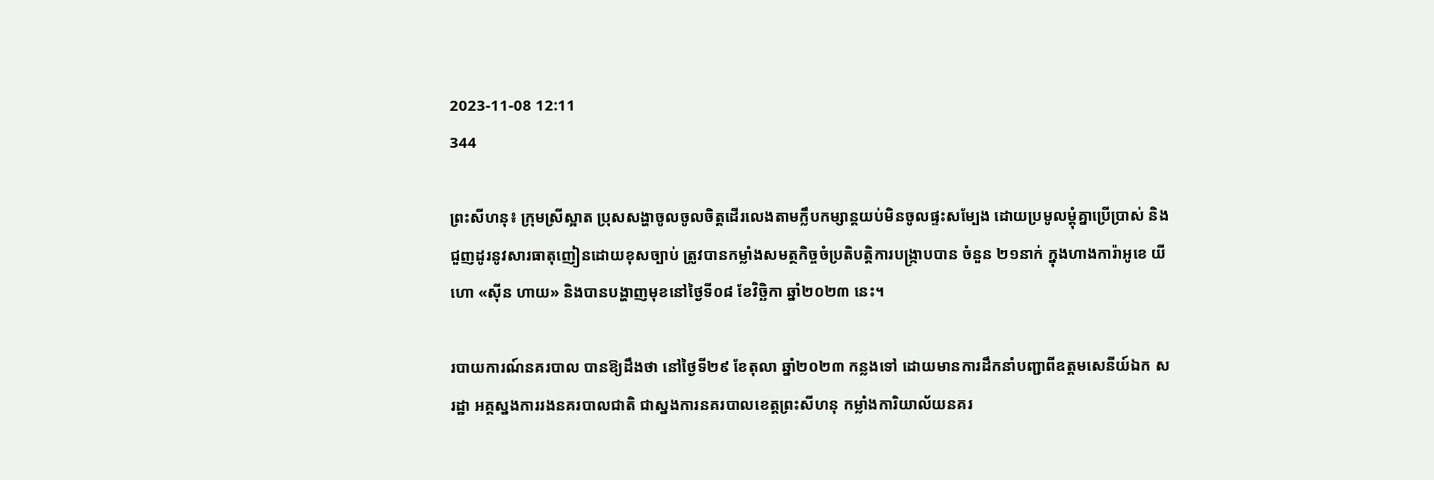2023-11-08 12:11
344

ព្រះសីហនុ៖ ក្រុមស្រីស្អាត ប្រុសសង្ហាចូលចូលចិត្តដើរលេងតាមក្លឹបកម្សាន្តយប់មិនចូលផ្ទះសម្បែង ដោយប្រមូលម្តុំគ្នាប្រើប្រាស់ និងជួញដូរនូវសារធាតុញៀនដោយខុសច្បាប់ ត្រូវបានកម្លាំងសមត្ថកិច្ចចំប្រតិបត្តិការបង្ក្រាបបាន ចំនួន ២១នាក់ ក្នុងហាងការ៉ាអូខេ យីហោ «ស៊ីន ហាយ» និងបានបង្ហាញមុខនៅថ្ងៃទី០៨ ខែវិច្ឆិកា ឆ្នាំ២០២៣ នេះ។

របាយការណ៍នគរបាល បានឱ្យដឹងថា នៅថ្ងៃទី២៩ ខែតុលា ឆ្នាំ២០២៣ កន្លងទៅ ដោយមានការដឹកនាំបញ្ជាពីឧត្តមសេនីយ៍ឯក ស រដ្ឋា អគ្គស្នងការរងនគរបាលជាតិ ជាស្នងការនគរបាលខេត្តព្រះសីហនុ កម្លាំងការិយាល័យនគរ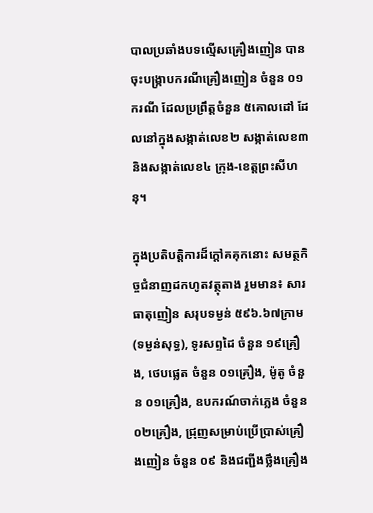បាលប្រឆាំងបទល្មើសគ្រឿងញៀន បានចុះបង្រ្កាបករណីគ្រឿងញៀន ចំនួន ០១ករណី ដែលប្រព្រឹត្ដចំនួន ៥គោលដៅ ដែលនៅក្នុងសង្កាត់លេខ២ សង្កាត់លេខ៣ និងសង្កាត់លេខ៤ ក្រុង-ខេត្តព្រះសីហនុ។

ក្នុងប្រតិបត្តិការដ៏ក្តៅគគុកនោះ សមត្ថកិច្ចជំនាញដកហូតវត្ថុតាង រួមមាន៖ សារធាតុញៀន សរុបទម្ងន់ ៥៩៦.៦៧ក្រាម (ទម្ងន់សុទ្ធ), ទូរសព្ទដៃ ចំនួន ១៩គ្រឿង, ថេបផ្លេត ចំនួន ០១គ្រឿង, ម៉ូតូ ចំនួន ០១គ្រឿង, ឧបករណ៍ចាក់ភ្លេង ចំនួន ០២គ្រឿង, ជ្រុញសម្រាប់ប្រើប្រាស់គ្រឿងញៀន ចំនួន ០៩ និងជញ្ជីងថ្លឹងគ្រឿង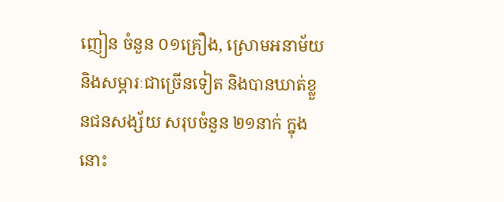ញៀន ចំនួន ០១គ្រឿង, ស្រោមអនាម័យ និងសម្ភារៈជាច្រើនទៀត និងបានឃាត់ខ្លួនជនសង្ស័យ សរុបចំនួន ២១នាក់ ក្នុងនោះ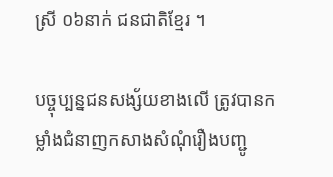ស្រី ០៦នាក់ ជនជាតិខ្មែរ ។

បច្ចុប្បន្នជនសង្ស័យខាងលើ ត្រូវបានកម្លាំងជំនាញកសាងសំណុំរឿងបញ្ជូ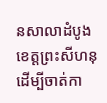នសាលាដំបូងខេត្ដព្រះសីហនុ ដើម្បីចាត់កា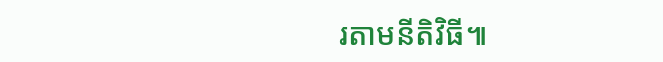រតាមនីតិវិធី៕